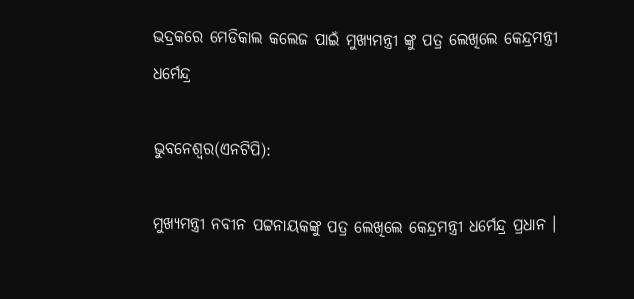ଭଦ୍ରକରେ ମେଡିକାଲ କଲେଜ ପାଇଁ ମୁଖ୍ୟମନ୍ତ୍ରୀ ଙ୍କୁ ପତ୍ର ଲେଖିଲେ କେନ୍ଦ୍ରମନ୍ତ୍ରୀ ଧର୍ମେନ୍ଦ୍ର

ଭୁବନେଶ୍ୱର(ଏନଟିପି):

ମୁଖ୍ୟମନ୍ତ୍ରୀ ନବୀନ ପଟ୍ଟନାୟକଙ୍କୁ ପତ୍ର ଲେଖିଲେ କେନ୍ଦ୍ରମନ୍ତ୍ରୀ ଧର୍ମେନ୍ଦ୍ର ପ୍ରଧାନ ।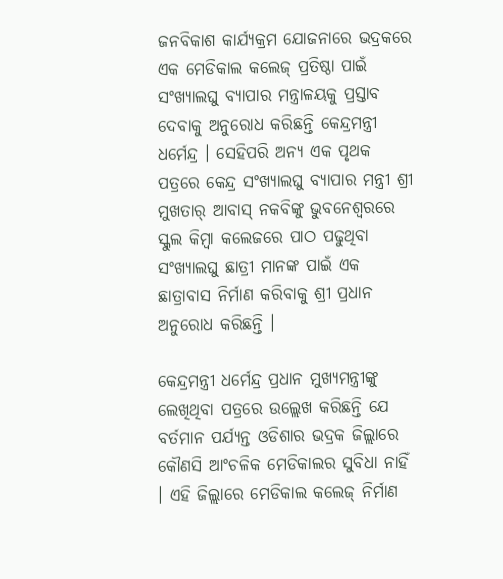ଜନବିକାଶ କାର୍ଯ୍ୟକ୍ରମ ଯୋଜନାରେ ଭଦ୍ରକରେ ଏକ ମେଡିକାଲ କଲେଜ୍ ପ୍ରତିଷ୍ଠା ପାଇଁ ସଂଖ୍ୟାଲଘୁ ବ୍ୟାପାର ମନ୍ତ୍ରାଳୟକୁ ପ୍ରସ୍ତାବ ଦେବାକୁ ଅନୁରୋଧ କରିଛନ୍ତି କେନ୍ଦ୍ରମନ୍ତ୍ରୀ ଧର୍ମେନ୍ଦ୍ର । ସେହିପରି ଅନ୍ୟ ଏକ ପୃଥକ ପତ୍ରରେ କେନ୍ଦ୍ର ସଂଖ୍ୟାଲଘୁ ବ୍ୟାପାର ମନ୍ତ୍ରୀ ଶ୍ରୀ ମୁଖତାର୍ ଆବାସ୍ ନକବିଙ୍କୁ ଭୁବନେଶ୍ୱରରେ ସ୍କୁଲ କିମ୍ବା କଲେଜରେ ପାଠ ପଢୁଥିବା ସଂଖ୍ୟାଲଘୁ ଛାତ୍ରୀ ମାନଙ୍କ ପାଇଁ ଏକ ଛାତ୍ରାବାସ ନିର୍ମାଣ କରିବାକୁ ଶ୍ରୀ ପ୍ରଧାନ ଅନୁରୋଧ କରିଛନ୍ତି ।

କେନ୍ଦ୍ରମନ୍ତ୍ରୀ ଧର୍ମେନ୍ଦ୍ର ପ୍ରଧାନ ମୁଖ୍ୟମନ୍ତ୍ରୀଙ୍କୁ ଲେଖିଥିବା ପତ୍ରରେ ଉଲ୍ଲେଖ କରିଛନ୍ତି ଯେ ବର୍ତମାନ ପର୍ଯ୍ୟନ୍ତ ଓଡିଶାର ଭଦ୍ରକ ଜିଲ୍ଲାରେ କୌଣସି ଆଂଚଳିକ ମେଡିକାଲର ସୁବିଧା ନାହିଁ । ଏହି ଜିଲ୍ଲାରେ ମେଡିକାଲ କଲେଜ୍‌ ନିର୍ମାଣ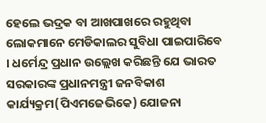ହେଲେ ଭଦ୍ରକ ବା ଆଖପାଖରେ ରହୁଥିବା ଲୋକମାନେ ମେଡିକାଲର ସୁବିଧା ପାଇପାରିବେ । ଧର୍ମେନ୍ଦ୍ର ପ୍ରଧାନ ଉଲ୍ଲେଖ କରିଛନ୍ତି ଯେ ଭାରତ ସରକାରଙ୍କ ପ୍ରଧାନମନ୍ତ୍ରୀ ଜନବିକାଶ କାର୍ଯ୍ୟକ୍ରମ(ପିଏମଜେଭିକେ) ଯୋଜନା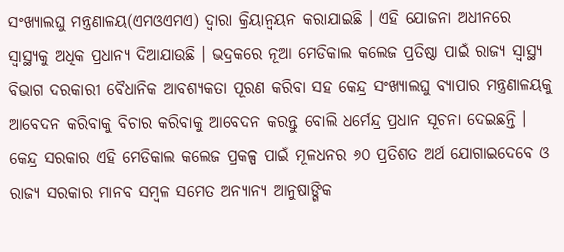ସଂଖ୍ୟାଲଘୁ ମନ୍ତ୍ରଣାଳୟ(ଏମଓଏମଏ) ଦ୍ୱାରା କ୍ରିୟାନ୍ୱୟନ କରାଯାଇଛି । ଏହି ଯୋଜନା ଅଧୀନରେ ସ୍ୱାସ୍ଥ୍ୟକୁ ଅଧିକ ପ୍ରଧାନ୍ୟ ଦିଆଯାଉଛି । ଭଦ୍ରକରେ ନୂଆ ମେଡିକାଲ କଲେଜ ପ୍ରତିଷ୍ଠା ପାଇଁ ରାଜ୍ୟ ସ୍ୱାସ୍ଥ୍ୟ ବିଭାଗ ଦରକାରୀ ବୈଧାନିକ ଆବଶ୍ୟକତା ପୂରଣ କରିବା ସହ କେନ୍ଦ୍ର ସଂଖ୍ୟାଲଘୁ ବ୍ୟାପାର ମନ୍ତ୍ରଣାଳୟକୁ ଆବେଦନ କରିବାକୁ ବିଚାର କରିବାକୁ ଆବେଦନ କରନ୍ତୁ ବୋଲି ଧର୍ମେନ୍ଦ୍ର ପ୍ରଧାନ ସୂଚନା ଦେଇଛନ୍ତି । କେନ୍ଦ୍ର ସରକାର ଏହି ମେଡିକାଲ କଲେଜ ପ୍ରକଳ୍ପ ପାଇଁ ମୂଳଧନର ୬୦ ପ୍ରତିଶତ ଅର୍ଥ ଯୋଗାଇଦେବେ ଓ ରାଜ୍ୟ ସରକାର ମାନବ ସମ୍ବଳ ସମେତ ଅନ୍ୟାନ୍ୟ ଆନୁଷାଙ୍ଗିକ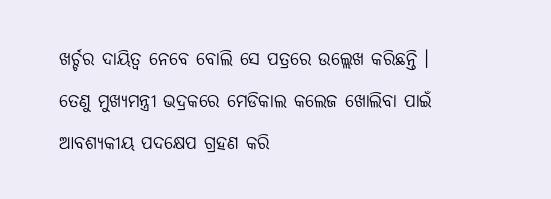ଖର୍ଚ୍ଚର ଦାୟିତ୍ୱ ନେବେ ବୋଲି ସେ ପତ୍ରରେ ଉଲ୍ଲେଖ କରିଛନ୍ତି ।
ତେଣୁ ମୁଖ୍ୟମନ୍ତ୍ରୀ ଭଦ୍ରକରେ ମେଡିକାଲ କଲେଜ ଖୋଲିବା ପାଇଁ ଆବଶ୍ୟକୀୟ ପଦକ୍ଷେପ ଗ୍ରହଣ କରି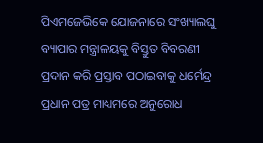ପିଏମଜେଭିକେ ଯୋଜନାରେ ସଂଖ୍ୟାଲଘୁ ବ୍ୟାପାର ମନ୍ତ୍ରାଳୟକୁ ବିସ୍ତୁତ ବିବରଣୀ ପ୍ରଦାନ କରି ପ୍ରସ୍ତାବ ପଠାଇବାକୁ ଧର୍ମେନ୍ଦ୍ର ପ୍ରଧାନ ପତ୍ର ମାଧ୍ୟମରେ ଅନୁରୋଧ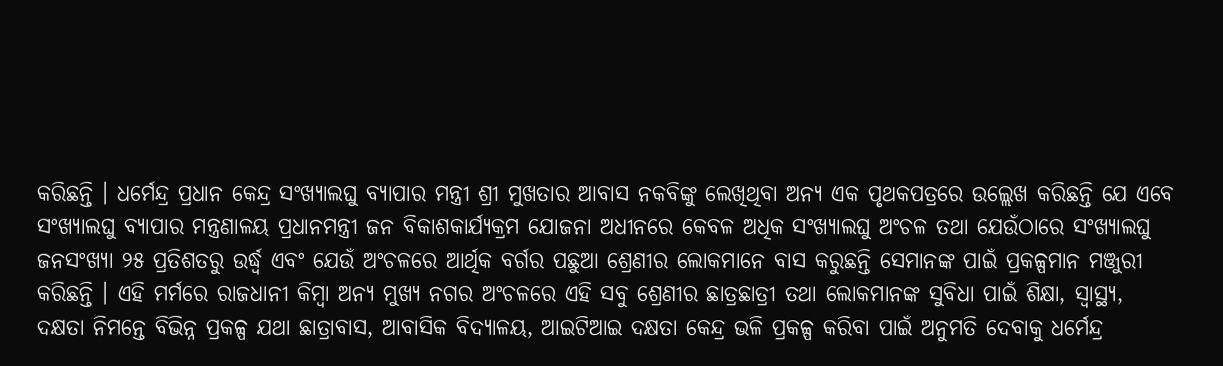କରିଛନ୍ତି । ଧର୍ମେନ୍ଦ୍ର ପ୍ରଧାନ କେନ୍ଦ୍ର ସଂଖ୍ୟାଲଘୁ ବ୍ୟାପାର ମନ୍ତ୍ରୀ ଶ୍ରୀ ମୁଖତାର ଆବାସ ନକବିଙ୍କୁ ଲେଖିଥିବା ଅନ୍ୟ ଏକ ପୃଥକପତ୍ରରେ ଉଲ୍ଲେଖ କରିଛନ୍ତି ଯେ ଏବେ ସଂଖ୍ୟାଲଘୁ ବ୍ୟାପାର ମନ୍ତ୍ରଣାଳୟ ପ୍ରଧାନମନ୍ତ୍ରୀ ଜନ ବିକାଶକାର୍ଯ୍ୟକ୍ରମ ଯୋଜନା ଅଧୀନରେ କେବଳ ଅଧିକ ସଂଖ୍ୟାଲଘୁ ଅଂଚଳ ତଥା ଯେଉଁଠାରେ ସଂଖ୍ୟାଲଘୁ ଜନସଂଖ୍ୟା ୨୫ ପ୍ରତିଶତରୁ ଉର୍ଦ୍ଧ୍ୱ ଏବଂ ଯେଉଁ ଅଂଚଳରେ ଆର୍ଥିକ ବର୍ଗର ପଛୁଆ ଶ୍ରେଣୀର ଲୋକମାନେ ବାସ କରୁଛନ୍ତି ସେମାନଙ୍କ ପାଇଁ ପ୍ରକଳ୍ପମାନ ମଞ୍ଜୁରୀ କରିଛନ୍ତି । ଏହି ମର୍ମରେ ରାଜଧାନୀ କିମ୍ବା ଅନ୍ୟ ମୁଖ୍ୟ ନଗର ଅଂଚଳରେ ଏହି ସବୁ ଶ୍ରେଣୀର ଛାତ୍ରଛାତ୍ରୀ ତଥା ଲୋକମାନଙ୍କ ସୁବିଧା ପାଇଁ ଶିକ୍ଷା, ସ୍ୱାସ୍ଥ୍ୟ, ଦକ୍ଷତା ନିମନ୍ତେ ବିଭିନ୍ନ ପ୍ରକଳ୍ପ ଯଥା ଛାତ୍ରାବାସ, ଆବାସିକ ବିଦ୍ୟାଳୟ, ଆଇଟିଆଇ ଦକ୍ଷତା କେନ୍ଦ୍ର ଭଳି ପ୍ରକଳ୍ପ କରିବା ପାଇଁ ଅନୁମତି ଦେବାକୁ ଧର୍ମେନ୍ଦ୍ର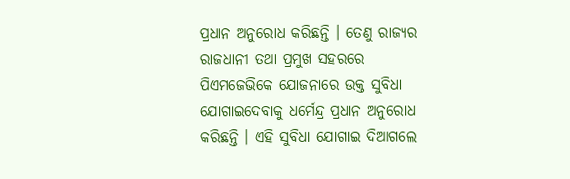ପ୍ରଧାନ ଅନୁରୋଧ କରିଛନ୍ତି । ତେଣୁ ରାଜ୍ୟର ରାଜଧାନୀ ତଥା ପ୍ରମୁଖ ସହରରେ ପିଏମଜେଭିକେ ଯୋଜନାରେ ଉକ୍ତ ସୁବିଧା ଯୋଗାଇଦେବାକୁ ଧର୍ମେନ୍ଦ୍ର ପ୍ରଧାନ ଅନୁରୋଧ କରିଛନ୍ତି । ଏହି ସୁବିଧା ଯୋଗାଇ ଦିଆଗଲେ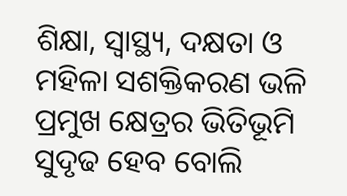ଶିକ୍ଷା, ସ୍ୱାସ୍ଥ୍ୟ, ଦକ୍ଷତା ଓ ମହିଳା ସଶକ୍ତିକରଣ ଭଳି ପ୍ରମୁଖ କ୍ଷେତ୍ରର ଭିତିଭୂମି ସୁଦୃଢ ହେବ ବୋଲି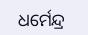ଧର୍ମେନ୍ଦ୍ର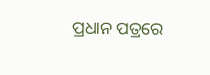ପ୍ରଧାନ ପତ୍ରରେ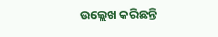ଉଲ୍ଲେଖ କରିଛନ୍ତି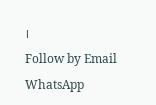।
Follow by Email
WhatsApp